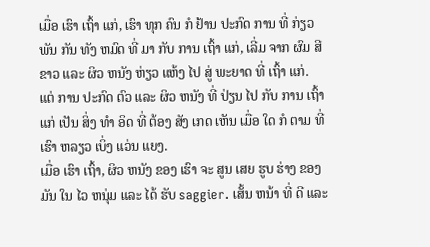ເມື່ອ ເຮົາ ເຖົ້າ ແກ່, ເຮົາ ທຸກ ຄົນ ກໍ ຢ້ານ ປະກົດ ການ ທີ່ ກ່ຽວ ພັນ ກັນ ທັງ ຫມົດ ທີ່ ມາ ກັບ ການ ເຖົ້າ ແກ່, ເລີ່ມ ຈາກ ຜົມ ສີ ຂາວ ແລະ ຜິວ ຫນັງ ຫ່ຽວ ແຫ້ງ ໄປ ສູ່ ພະຍາດ ທີ່ ເຖົ້າ ແກ່.
ແຕ່ ການ ປະກົດ ຕົວ ແລະ ຜິວ ຫນັງ ທີ່ ປ່ຽນ ໄປ ກັບ ການ ເຖົ້າ ແກ່ ເປັນ ສິ່ງ ທໍາ ອິດ ທີ່ ຕ້ອງ ສັງ ເກດ ເຫັນ ເມື່ອ ໃດ ກໍ ຕາມ ທີ່ ເຮົາ ຫລຽວ ເບິ່ງ ແວ່ນ ແຍງ.
ເມື່ອ ເຮົາ ເຖົ້າ, ຜິວ ຫນັງ ຂອງ ເຮົາ ຈະ ສູນ ເສຍ ຮູບ ຮ່າງ ຂອງ ມັນ ໃນ ໄວ ຫນຸ່ມ ແລະ ໄດ້ ຮັບ saggier. ເສັ້ນ ຫນ້າ ທີ່ ດີ ແລະ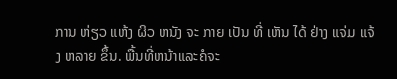ການ ຫ່ຽວ ແຫ້ງ ຜິວ ຫນັງ ຈະ ກາຍ ເປັນ ທີ່ ເຫັນ ໄດ້ ຢ່າງ ແຈ່ມ ແຈ້ງ ຫລາຍ ຂຶ້ນ. ພື້ນທີ່ຫນ້າແລະຄໍຈະ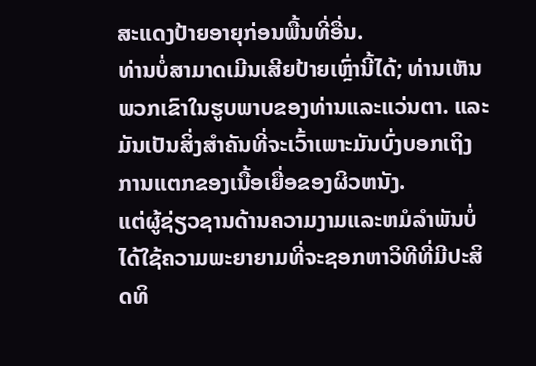ສະແດງປ້າຍອາຍຸກ່ອນພື້ນທີ່ອື່ນ.
ທ່ານບໍ່ສາມາດເມີນເສີຍປ້າຍເຫຼົ່ານີ້ໄດ້; ທ່ານເຫັນພວກເຂົາໃນຮູບພາບຂອງທ່ານແລະແວ່ນຕາ. ແລະມັນເປັນສິ່ງສໍາຄັນທີ່ຈະເວົ້າເພາະມັນບົ່ງບອກເຖິງການແຕກຂອງເນື້ອເຍື່ອຂອງຜິວຫນັງ.
ແຕ່ຜູ້ຊ່ຽວຊານດ້ານຄວາມງາມແລະຫມໍລໍາພັນບໍ່ໄດ້ໃຊ້ຄວາມພະຍາຍາມທີ່ຈະຊອກຫາວິທີທີ່ມີປະສິດທິ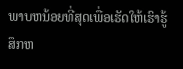ພາບຫນ້ອຍທີ່ສຸດເພື່ອເຮັດໃຫ້ເຮົາຮູ້ສຶກຫ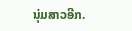ນຸ່ມສາວອີກ.